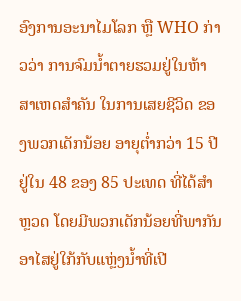ອົງການອະນາໄມໂລກ ຫຼື WHO ກ່າວວ່າ ການຈົມນໍ້າຕາຍຮວມຢູ່ໃນຫ້າສາເຫດສຳຄັນ ໃນການເສຍຊີວິດ ຂອງພວກເດັກນ້ອຍ ອາຍຸຕໍ່າກວ່າ 15 ປີ ຢູ່ໃນ 48 ຂອງ 85 ປະເທດ ທີ່ໄດ້ສຳຫຼວດ ໂດຍມີພວກເດັກນ້ອຍທີ່ພາກັນອາໄສຢູ່ໃກ້ກັບແຫຼ່ງນໍ້າທີ່ເປີ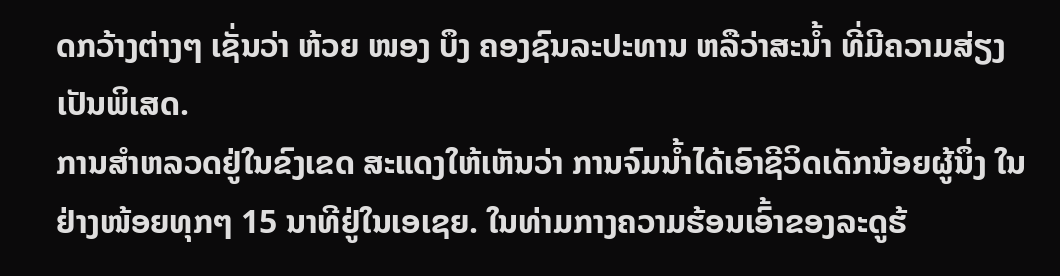ດກວ້າງຕ່າງໆ ເຊັ່ນວ່າ ຫ້ວຍ ໜອງ ບຶງ ຄອງຊົນລະປະທານ ຫລືວ່າສະນໍ້າ ທີ່ມີຄວາມສ່ຽງເປັນພິເສດ.
ການສຳຫລວດຢູ່ໃນຂົງເຂດ ສະແດງໃຫ້ເຫັນວ່າ ການຈົມນໍ້າໄດ້ເອົາຊີວິດເດັກນ້ອຍຜູ້ນຶ່ງ ໃນຢ່າງໜ້ອຍທຸກໆ 15 ນາທີຢູ່ໃນເອເຊຍ. ໃນທ່າມກາງຄວາມຮ້ອນເອົ້າຂອງລະດູຮ້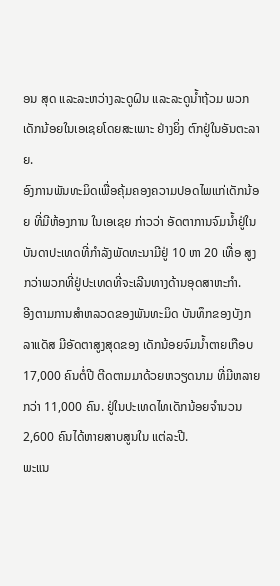ອນ ສຸດ ແລະລະຫວ່າງລະດູຝົນ ແລະລະດູນໍ້າຖ້ວມ ພວກເດັກນ້ອຍໃນເອເຊຍໂດຍສະເພາະ ຢ່າງຍິ່ງ ຕົກຢູ່ໃນອັນຕະລາຍ.
ອົງການພັນທະມິດເພື່ອຄຸ້ມຄອງຄວາມປອດໄພແກ່ເດັກນ້ອຍ ທີ່ມີຫ້ອງການ ໃນເອເຊຍ ກ່າວວ່າ ອັດຕາການຈົມນໍ້າຢູ່ໃນບັນດາປະເທດທີ່ກຳລັງພັດທະນາມີຢູ່ 10 ຫາ 20 ເທື່ອ ສູງກວ່າພວກທີ່ຢູ່ປະເທດທີ່ຈະເລີນທາງດ້ານອຸດສາຫະກຳ.
ອີງຕາມການສຳຫລວດຂອງພັນທະມິດ ບັນທຶກຂອງບັງກລາແດັສ ມີອັດຕາສູງສຸດຂອງ ເດັກນ້ອຍຈົມນໍ້າຕາຍເກືອບ 17,000 ຄົນຕໍ່ປີ ຕີດຕາມມາດ້ວຍຫວຽດນາມ ທີ່ມີຫລາຍ ກວ່າ 11,000 ຄົນ. ຢູ່ໃນປະເທດໄທເດັກນ້ອຍຈຳນວນ 2,600 ຄົນໄດ້ຫາຍສາບສູນໃນ ແຕ່ລະປີ.
ພະແນ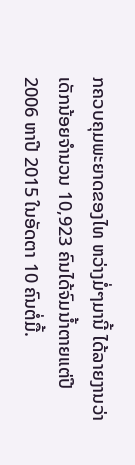ກຄວບຄຸມພະຍາດຂອງໄທ ຫວ່າງມໍ່ໆມານີ້ ໄດ້ລາຍງານວ່າ ເດັກນ້ອຍຈຳນວນ 10,923 ຄົນໄດ້ຈົມນໍ້າຕາຍແຕ່ປີ 2006 ຫາປີ 2015 ໃນອັດຕາ 10 ຄົນຕໍ່ມື້.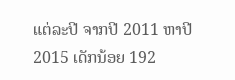ແຕ່ລະປີ ຈາກປີ 2011 ຫາປີ 2015 ເດັກນ້ອຍ 192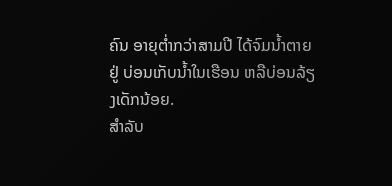ຄົນ ອາຍຸຕໍ່າກວ່າສາມປີ ໄດ້ຈົມນໍ້າຕາຍຢູ່ ບ່ອນເກັບນໍ້າໃນເຮືອນ ຫລືບ່ອນລ້ຽງເດັກນ້ອຍ.
ສຳລັບ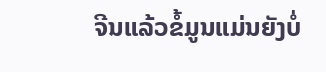ຈີນແລ້ວຂໍ້ມູນແມ່ນຍັງບໍ່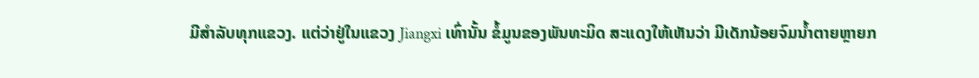ມີສຳລັບທຸກແຂວງ. ແຕ່ວ່າຢູ່ໃນແຂວງ Jiangxi ເທົ່ານັ້ນ ຂໍ້ມູນຂອງພັນທະມິດ ສະແດງໃຫ້ເຫັນວ່າ ມີເດັກນ້ອຍຈົມນ້ຳຕາຍຫຼາຍກ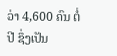ວ່າ 4,600 ຄົນ ຕໍ່ປີ ຊຶ່ງເປັນ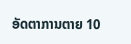ອັດຕາການຕາຍ 10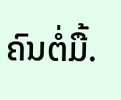ຄົນຕໍ່ມື້.